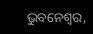ଭୁବନେଶ୍ୱର,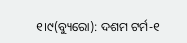୧।୯(ବ୍ୟୁରୋ): ଦଶମ ଟର୍ମ-୧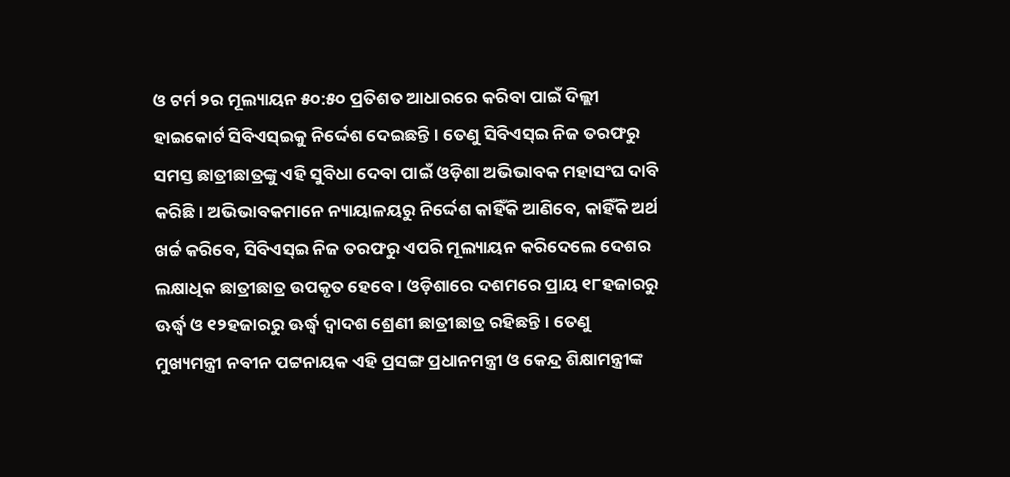ଓ ଟର୍ମ ୨ର ମୂଲ୍ୟାୟନ ୫୦:୫୦ ପ୍ରତିଶତ ଆଧାରରେ କରିବା ପାଇଁ ଦିଲ୍ଲୀ ହାଇକୋର୍ଟ ସିବିଏସ୍ଇକୁ ନିର୍ଦ୍ଦେଶ ଦେଇଛନ୍ତି। ତେଣୁ ସିବିଏସ୍ଇ ନିଜ ତରଫରୁ ସମସ୍ତ ଛାତ୍ରୀଛାତ୍ରଙ୍କୁ ଏହି ସୁବିଧା ଦେବା ପାଇଁ ଓଡ଼ିଶା ଅଭିଭାବକ ମହାସଂଘ ଦାବି କରିଛି। ଅଭିଭାବକମାନେ ନ୍ୟାୟାଳୟରୁ ନିର୍ଦ୍ଦେଶ କାହିଁକି ଆଣିବେ, କାହିଁକି ଅର୍ଥ ଖର୍ଚ୍ଚ କରିବେ, ସିବିଏସ୍ଇ ନିଜ ତରଫରୁ ଏପରି ମୂଲ୍ୟାୟନ କରିଦେଲେ ଦେଶର ଲକ୍ଷାଧିକ ଛାତ୍ରୀଛାତ୍ର ଉପକୃତ ହେବେ। ଓଡ଼ିଶାରେ ଦଶମରେ ପ୍ରାୟ ୧୮ହଜାରରୁ ଊର୍ଦ୍ଧ୍ୱ ଓ ୧୨ହଜାରରୁ ଊର୍ଦ୍ଧ୍ୱ ଦ୍ୱାଦଶ ଶ୍ରେଣୀ ଛାତ୍ରୀଛାତ୍ର ରହିଛନ୍ତି। ତେଣୁ ମୁଖ୍ୟମନ୍ତ୍ରୀ ନବୀନ ପଟ୍ଟନାୟକ ଏହି ପ୍ରସଙ୍ଗ ପ୍ରଧାନମନ୍ତ୍ରୀ ଓ କେନ୍ଦ୍ର ଶିକ୍ଷାମନ୍ତ୍ରୀଙ୍କ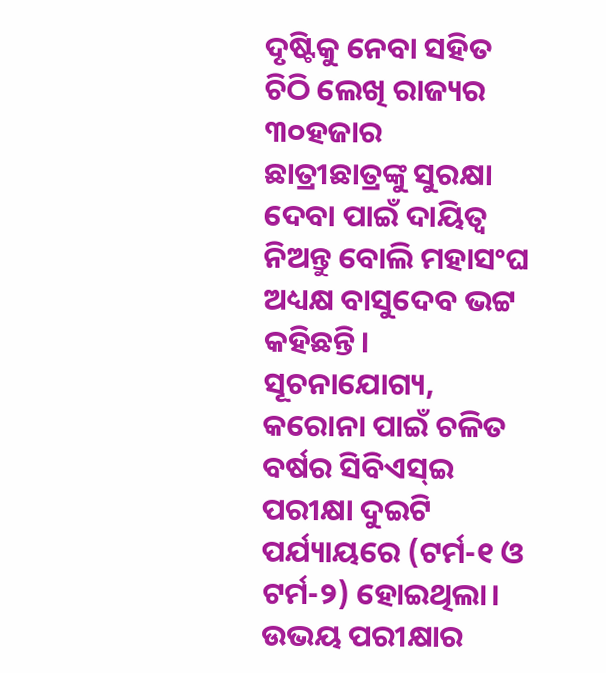ଦୃଷ୍ଟିକୁ ନେବା ସହିତ ଚିଠି ଲେଖି ରାଜ୍ୟର ୩୦ହଜାର ଛାତ୍ରୀଛାତ୍ରଙ୍କୁ ସୁରକ୍ଷା ଦେବା ପାଇଁ ଦାୟିତ୍ୱ ନିଅନ୍ତୁ ବୋଲି ମହାସଂଘ ଅଧ୍ୟକ୍ଷ ବାସୁଦେବ ଭଟ୍ଟ କହିଛନ୍ତି।
ସୂଚନାଯୋଗ୍ୟ, କରୋନା ପାଇଁ ଚଳିତ ବର୍ଷର ସିବିଏସ୍ଇ ପରୀକ୍ଷା ଦୁଇଟି ପର୍ଯ୍ୟାୟରେ (ଟର୍ମ-୧ ଓ ଟର୍ମ-୨) ହୋଇଥିଲା। ଉଭୟ ପରୀକ୍ଷାର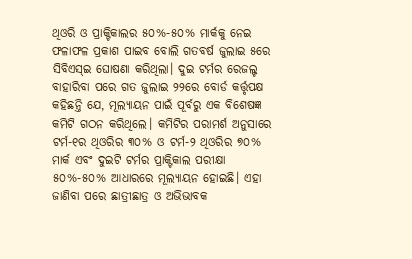ଥିଓରି ଓ ପ୍ରାକ୍ଟିକାଲର ୫୦%-୫୦% ମାର୍କକୁ ନେଇ ଫଳାଫଳ ପ୍ରକାଶ ପାଇବ ବୋଲି ଗତବର୍ଷ ଜୁଲାଇ ୫ରେ ସିବିଏସ୍ଇ ଘୋଷଣା କରିଥିଲା। ଦୁଇ ଟର୍ମର ରେଜଲ୍ଟ ବାହାରିବା ପରେ ଗତ ଜୁଲାଇ ୨୨ରେ ବୋର୍ଡ କର୍ତ୍ତୃପକ୍ଷ କହିଛନ୍ତି ଯେ, ମୂଲ୍ୟାୟନ ପାଇଁ ପୂର୍ବରୁ ଏକ ବିଶେଷଜ୍ଞ କମିଟି ଗଠନ କରିଥିଲେ। କମିଟିର ପରାମର୍ଶ ଅନୁସାରେ ଟର୍ମ-୧ର ଥିଓରିର ୩୦% ଓ ଟର୍ମ-୨ ଥିଓରିର ୭୦% ମାର୍କ ଏବଂ ଦୁଇଟି ଟର୍ମର ପ୍ରାକ୍ଟିକାଲ ପରୀକ୍ଷା ୫୦%-୫୦% ଆଧାରରେ ମୂଲ୍ୟାୟନ ହୋଇଛି। ଏହା ଜାଣିବା ପରେ ଛାତ୍ରୀଛାତ୍ର ଓ ଅଭିଭାବକ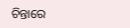ଚିନ୍ତାରେ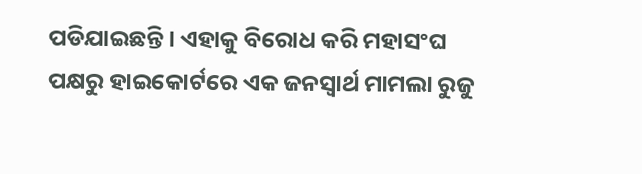ପଡିଯାଇଛନ୍ତି। ଏହାକୁ ବିରୋଧ କରି ମହାସଂଘ ପକ୍ଷରୁ ହାଇକୋର୍ଟରେ ଏକ ଜନସ୍ବାର୍ଥ ମାମଲା ରୁଜୁ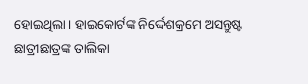ହୋଇଥିଲା। ହାଇକୋର୍ଟଙ୍କ ନିର୍ଦ୍ଦେଶକ୍ରମେ ଅସନ୍ତୁଷ୍ଟ ଛାତ୍ରୀଛାତ୍ରଙ୍କ ତାଲିକା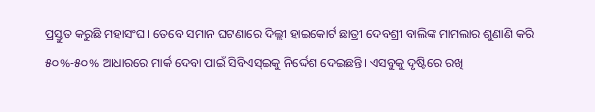ପ୍ରସ୍ତୁତ କରୁଛି ମହାସଂଘ। ତେବେ ସମାନ ଘଟଣାରେ ଦିଲ୍ଲୀ ହାଇକୋର୍ଟ ଛାତ୍ରୀ ଦେବଶ୍ରୀ ବାଲିଙ୍କ ମାମଲାର ଶୁଣାଣି କରି ୫୦%-୫୦% ଆଧାରରେ ମାର୍କ ଦେବା ପାଇଁ ସିବିଏସ୍ଇକୁ ନିର୍ଦ୍ଦେଶ ଦେଇଛନ୍ତି। ଏସବୁକୁ ଦୃଷ୍ଟିରେ ରଖି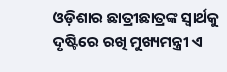ଓଡ଼ିଶାର ଛାତ୍ରୀଛାତ୍ରଙ୍କ ସ୍ବାର୍ଥକୁ ଦୃଷ୍ଟିରେ ରଖି ମୁଖ୍ୟମନ୍ତ୍ରୀ ଏ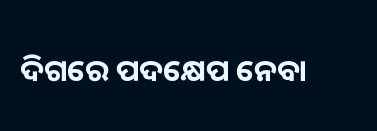ଦିଗରେ ପଦକ୍ଷେପ ନେବା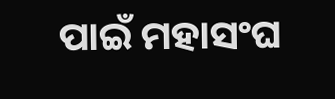ପାଇଁ ମହାସଂଘ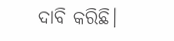ଦାବି କରିଛି।